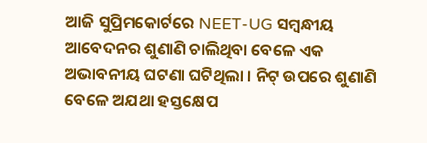ଆଜି ସୁପ୍ରିମକୋର୍ଟରେ NEET-UG ସମ୍ବନ୍ଧୀୟ ଆବେଦନର ଶୁଣାଣି ଚାଲିଥିବା ବେଳେ ଏକ ଅଭାବନୀୟ ଘଟଣା ଘଟିଥିଲା । ନିଟ୍ ଉପରେ ଶୁଣାଣି ବେଳେ ଅଯଥା ହସ୍ତକ୍ଷେପ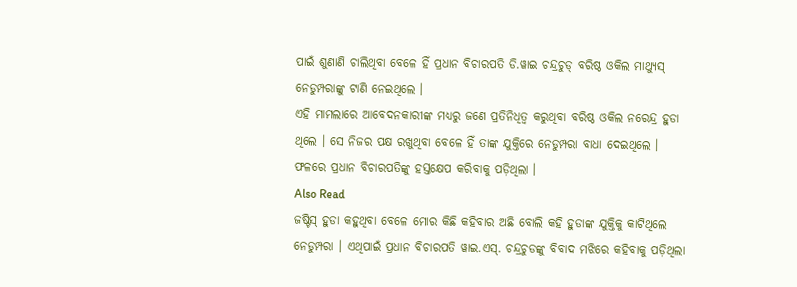ପାଇଁ ଶୁଣାଣି ଚାଲିଥିବା ବେଳେ ହିଁ ପ୍ରଧାନ ବିଚାରପତି ଡି.ୱାଇ ଚନ୍ଦ୍ରଚୁଡ୍ ବରିଷ୍ଠ ଓକିଲ ମାଥ୍ୟୁସ୍ ନେଡୁମ୍ପରାଙ୍କୁ ଟାଣି ନେଇଥିଲେ ।
ଏହି ମାମଲାରେ ଆବେଦନକାରୀଙ୍କ ମଧ୍ୟରୁ ଜଣେ ପ୍ରତିନିଧିତ୍ୱ କରୁଥିବା ବରିଷ୍ଠ ଓକିଲ ନରେନ୍ଦ୍ର ହୁଡା ଥିଲେ । ସେ ନିଜର ପକ୍ଷ ରଖୁଥିବା ବେଳେ ହିଁ ତାଙ୍କ ଯୁକ୍ତିରେ ନେଡୁମ୍ପରା ବାଧା ଦେଇଥିଲେ । ଫଳରେ ପ୍ରଧାନ ବିଚାରପତିଙ୍କୁ ହସ୍ତକ୍ଷେପ କରିବାକୁ ପଡ଼ିଥିଲା ।
Also Read
ଜଷ୍ଟିସ୍ ହୁଡା କହୁଥିବା ବେଳେ ମୋର କିଛି କହିବାର ଅଛି ବୋଲି କହି ହୁଡାଙ୍କ ଯୁକ୍ତିକୁ କାଟିଥିଲେ ନେଡୁମ୍ପରା । ଏଥିପାଇଁ ପ୍ରଧାନ ବିଚାରପତି ୱାଇ.ଏସ୍. ଚନ୍ଦ୍ରଚୁଡଙ୍କୁ ବିବାଦ ମଝିରେ କହିବାକୁ ପଡ଼ିଥିଲା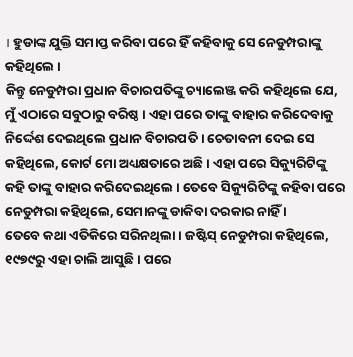। ହୁଡାଙ୍କ ଯୁକ୍ତି ସମାପ୍ତ କରିବା ପରେ ହିଁ କହିବାକୁ ସେ ନେଡୁମ୍ପରାଙ୍କୁ କହିଥିଲେ ।
କିନ୍ତୁ ନେଡୁମ୍ପରା ପ୍ରଧାନ ବିଚାରପତିଙ୍କୁ ଚ୍ୟାଲେଞ୍ଜ କରି କହିଥିଲେ ଯେ, ମୁଁ ଏଠାରେ ସବୁଠାରୁ ବରିଷ୍ଠ । ଏହା ପରେ ତାଙ୍କୁ ବାହାର କରିଦେବାକୁ ନିର୍ଦ୍ଦେଶ ଦେଇଥିଲେ ପ୍ରଧାନ ବିଚାରପତି । ଚେତାବନୀ ଦେଇ ସେ କହିଥିଲେ, କୋର୍ଟ ମୋ ଅଧ୍ୟକ୍ଷତାରେ ଅଛି । ଏହା ପରେ ସିକ୍ୟୁରିଟିଙ୍କୁ କହି ତାଙ୍କୁ ବାହାର କରିଦେଇଥିଲେ । ତେବେ ସିକ୍ୟୁରିଟିଙ୍କୁ କହିବା ପରେ ନେଡୁମ୍ପରା କହିଥିଲେ, ସେମାନଙ୍କୁ ଡାକିବା ଦରକାର ନାହିଁ ।
ତେବେ କଥା ଏତିକିରେ ସରିନଥିଲା । ଜଷ୍ଟିସ୍ ନେଡୁମ୍ପରା କହିଥିଲେ, ୧୯୭୯ରୁ ଏହା ଚାଲି ଆସୁଛି । ପରେ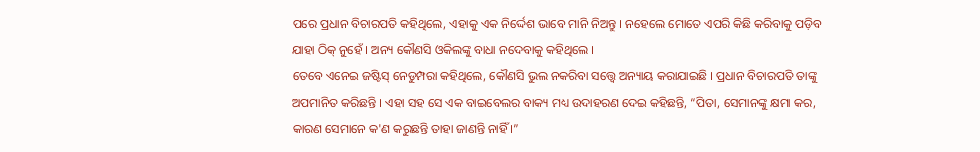ପରେ ପ୍ରଧାନ ବିଚାରପତି କହିଥିଲେ, ଏହାକୁ ଏକ ନିର୍ଦ୍ଦେଶ ଭାବେ ମାନି ନିଅନ୍ତୁ । ନହେଲେ ମୋତେ ଏପରି କିଛି କରିବାକୁ ପଡ଼ିବ ଯାହା ଠିକ୍ ନୁହେଁ । ଅନ୍ୟ କୌଣସି ଓକିଲଙ୍କୁ ବାଧା ନଦେବାକୁ କହିଥିଲେ ।
ତେବେ ଏନେଇ ଜଷ୍ଟିସ୍ ନେଡୁମ୍ପରା କହିଥିଲେ, କୌଣସି ଭୁଲ ନକରିବା ସତ୍ତ୍ୱେ ଅନ୍ୟାୟ କରାଯାଇଛି । ପ୍ରଧାନ ବିଚାରପତି ତାଙ୍କୁ ଅପମାନିତ କରିଛନ୍ତି । ଏହା ସହ ସେ ଏକ ବାଇବେଲର ବାକ୍ୟ ମଧ୍ୟ ଉଦାହରଣ ଦେଇ କହିଛନ୍ତି, “ପିତା, ସେମାନଙ୍କୁ କ୍ଷମା କର, କାରଣ ସେମାନେ କ'ଣ କରୁଛନ୍ତି ତାହା ଜାଣନ୍ତି ନାହିଁ ।”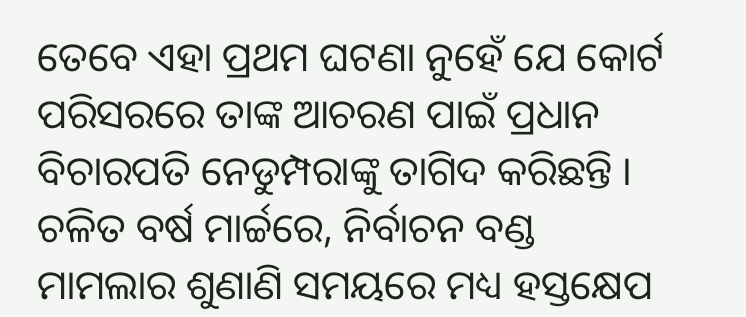ତେବେ ଏହା ପ୍ରଥମ ଘଟଣା ନୁହେଁ ଯେ କୋର୍ଟ ପରିସରରେ ତାଙ୍କ ଆଚରଣ ପାଇଁ ପ୍ରଧାନ ବିଚାରପତି ନେଡୁମ୍ପରାଙ୍କୁ ତାଗିଦ କରିଛନ୍ତି । ଚଳିତ ବର୍ଷ ମାର୍ଚ୍ଚରେ, ନିର୍ବାଚନ ବଣ୍ଡ ମାମଲାର ଶୁଣାଣି ସମୟରେ ମଧ୍ୟ ହସ୍ତକ୍ଷେପ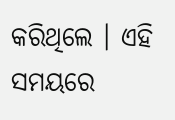କରିଥିଲେ । ଏହି ସମୟରେ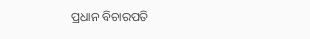ପ୍ରଧାନ ବିଚାରପତି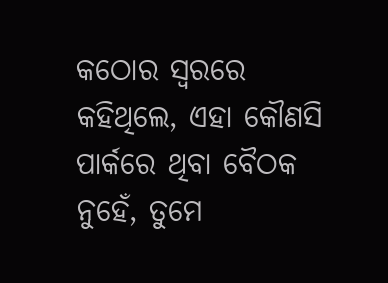କଠୋର ସ୍ୱରରେ କହିଥିଲେ, ଏହା କୌଣସି ପାର୍କରେ ଥିବା ବୈଠକ ନୁହେଁ, ତୁମେ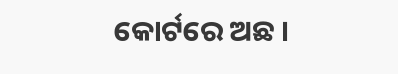କୋର୍ଟରେ ଅଛ ।